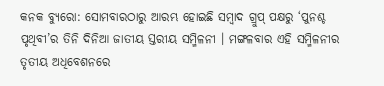କନକ ବ୍ୟୁରୋ: ସୋମବାରଠାରୁ ଆରମ୍ଭ ହୋଇଛି ସମ୍ବାଦ ଗ୍ରୁପ୍ ପକ୍ଷରୁ ‘ପୁନଶ୍ଚ ପୃଥିବୀ’ର ତିନି ଦିନିଆ ଜାତୀୟ ସ୍ତରୀୟ ସମ୍ମିଳନୀ । ମଙ୍ଗଳବାର ଏହି ସମ୍ମିଳନୀର ତୃତୀୟ ଅଧିବେଶନରେ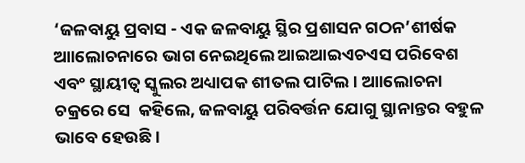‘ଜଳବାୟୁ ପ୍ରବାସ - ଏକ ଜଳବାୟୁ ସ୍ଥିର ପ୍ରଶାସନ ଗଠନ’ଶୀର୍ଷକ ଆାଲୋଚନାରେ ଭାଗ ନେଇଥିଲେ ଆଇଆଇଏଚଏସ ପରିବେଶ ଏବଂ ସ୍ଥାୟୀତ୍ୱ ସ୍କୁଲର ଅଧ୍ୟାପକ ଶୀତଲ ପାଟିଲ । ଆାଲୋଚନା ଚକ୍ରରେ ସେ  କହିଲେ, ଜଳବାୟୁ ପରିବର୍ତ୍ତନ ଯୋଗୁ ସ୍ଥାନାନ୍ତର ବହୁଳ ଭାବେ ହେଉଛି ।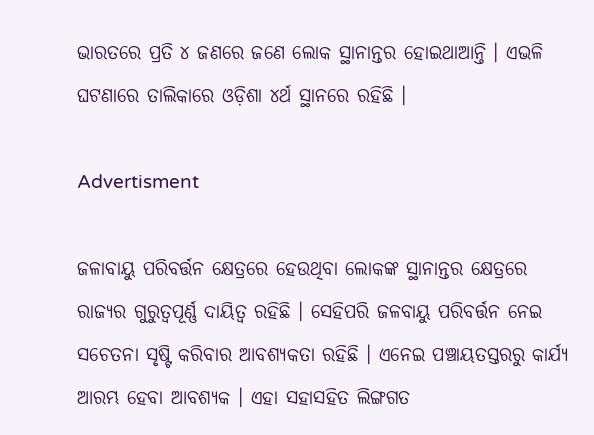ଭାରତରେ ପ୍ରତି ୪ ଜଣରେ ଜଣେ ‌ଲୋକ ସ୍ଥାନାନ୍ତର ହୋଇଥାଆନ୍ତି । ଏଭଳି ଘଟଣାରେ ତାଲିକାରେ ଓଡ଼ିଶା ୪ର୍ଥ ସ୍ଥାନରେ ରହିଛି ।

Advertisment

ଜଳାବାୟୁ ପରିବର୍ତ୍ତନ କ୍ଷେତ୍ରରେ ହେଉଥିବା ଲୋକଙ୍କ ସ୍ଥାନାନ୍ତର ‌କ୍ଷେତ୍ରରେ ରାଜ୍ୟର ଗୁରୁତ୍ବପୂର୍ଣ୍ଣ ଦାୟିତ୍ବ ରହିଛି । ସେହିପରି ଜଳବାୟୁ ପରିବର୍ତ୍ତନ ନେଇ ସଚେତନା ସୃଷ୍ଟି କରିବାର ଆବଶ୍ୟକତା ରହିଛି । ଏନେଇ ପଞ୍ଚାୟତସ୍ତରରୁ କାର୍ଯ୍ୟ ଆରମ୍ଭ ହେବା ଆବଶ୍ୟକ । ଏହା ସହାସହିତ ଲିଙ୍ଗଗତ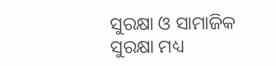ସୁରକ୍ଷା ଓ ସାମାଜିକ ସୁରକ୍ଷା ମଧ୍ୟ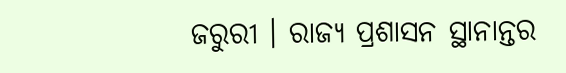ଜରୁରୀ । ରାଜ୍ୟ ପ୍ରଶାସନ ସ୍ଥାନାନ୍ତର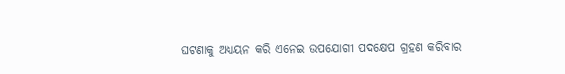ଘଟଣାକୁ ଅଧ୍ୟୟନ କରି ଏନେଇ ଉପଯୋଗୀ ପଦକ୍ଷେପ ଗ୍ରହଣ କରିବାର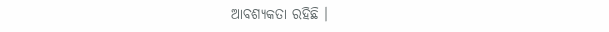ଆବଶ୍ୟକତା ରହିଛି ।